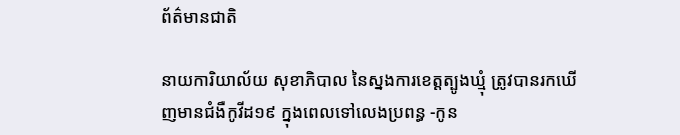ព័ត៌មានជាតិ

នាយការិយាល័យ សុខាភិបាល នៃស្នងការខេត្តត្បូងឃ្មុំ ត្រូវបានរកឃើញមានជំងឺកូវីដ១៩ ក្នុងពេលទៅលេងប្រពន្ធ -កូន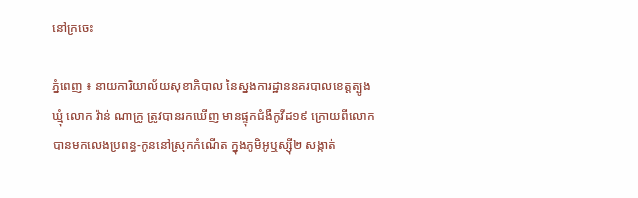នៅក្រចេះ

ភ្នំពេញ ៖ នាយការិយាល័យសុខាភិបាល នៃស្នងការដ្ឋាននគរបាលខេត្តត្បូងឃ្មុំ លោក វ៉ាន់ ណាក្រូ ត្រូវបានរកឃើញ មានផ្ទុកជំងឺកូវីដ១៩ ក្រោយពីលោក បានមកលេងប្រពន្ធ-កូននៅស្រុកកំណើត ក្នុងភូមិអូឬស្ស៊ី២ សង្កាត់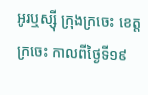អូរឬស្ស៊ី ក្រុងក្រចេះ ខេត្តក្រចេះ កាលពីថ្ងៃទី១៩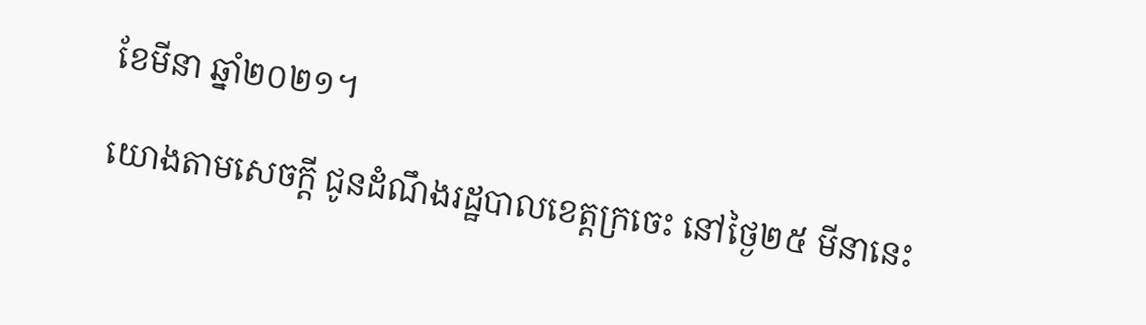ខែមីនា ឆ្នាំ២០២១។

យោងតាមសេចក្តី ជូនដំណឹងរដ្ឋបាលខេត្តក្រចេះ នៅថ្ងៃ២៥ មីនានេះ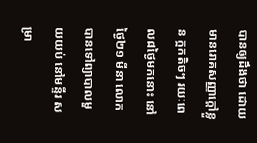បានឲ្យដឹងថា ដោយមានរោគសញ្ញាក្តៅខ្លួន ក្អកតិចៗ រយៈពេល៨ថ្ងៃមកនោះ នៅថ្ងៃ២១ មីនា លោកបានទៅព្យាបាលមួយយប់ នៅមន្ទីរ សម្រា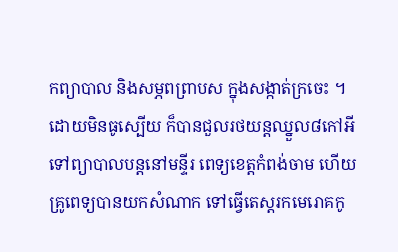កព្យាបាល និងសម្ភពព្រាបស ក្នុងសង្កាត់ក្រចេះ ។ ដោយមិនធូស្បើយ ក៏បានជួលរថយន្តឈ្នួល៨កៅអី ទៅព្យាបាលបន្តនៅមន្ទីរ ពេទ្យខេត្តកំពង់ចាម ហើយគ្រូពេទ្យបានយកសំណាក ទៅធ្វើតេស្តរកមេរោគកូ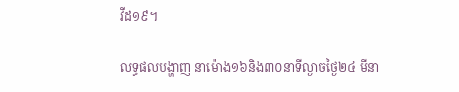វីដ១៩។

លទ្ធផលបង្ហាញ នាម៉ោង១៦និង៣០នាទីល្ងាចថ្ងៃ២៤ មីនា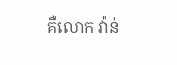គឺលោក វ៉ាន់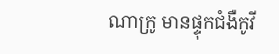ណាក្រូ មានផ្ទុកជំងឺកូវី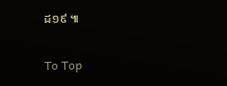ដ១៩ ៕

To Top